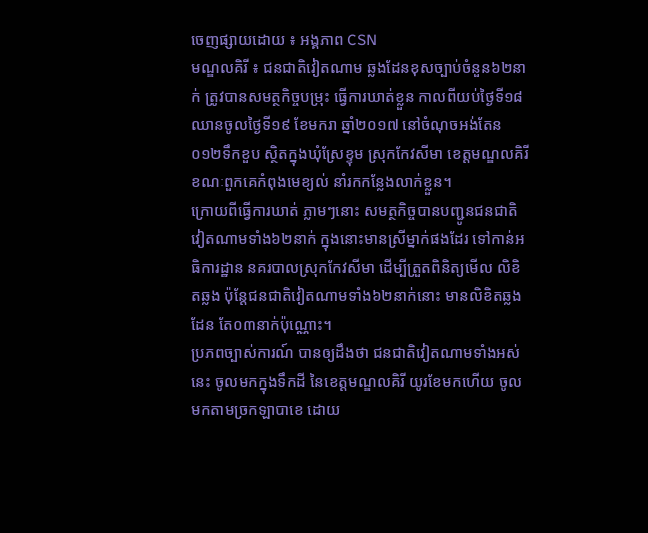ចេញផ្សាយដោយ ៖ អង្គភាព CSN
មណ្ឌលគិរី ៖ ជនជាតិវៀតណាម ឆ្លងដែនខុសច្បាប់ចំនួន៦២នាក់ ត្រូវបានសមត្ថកិច្ចបម្រុះ ធ្វើការឃាត់ខ្លួន កាលពីយប់ថ្ងៃទី១៨ ឈានចូលថ្ងៃទី១៩ ខែមករា ឆ្នាំ២០១៧ នៅចំណុចអង់តែន០១២ទឹកខួប ស្ថិតក្នុងឃុំស្រែខ្ទុម ស្រុកកែវសីមា ខេត្តមណ្ឌលគិរី ខណៈពួកគេកំពុងមេខ្យល់ នាំរកកន្លែងលាក់ខ្លួន។
ក្រោយពីធ្វើការឃាត់ ភ្លាមៗនោះ សមត្ថកិច្ចបានបញ្ជូនជនជាតិវៀតណាមទាំង៦២នាក់ ក្នុងនោះមានស្រីម្នាក់ផងដែរ ទៅកាន់អធិការដ្ឋាន នគរបាលស្រុកកែវសីមា ដើម្បីត្រួតពិនិត្យមើល លិខិតឆ្លង ប៉ុន្តែជនជាតិវៀតណាមទាំង៦២នាក់នោះ មានលិខិតឆ្លងដែន តែ០៣នាក់ប៉ុណ្ណោះ។
ប្រភពច្បាស់ការណ៍ បានឲ្យដឹងថា ជនជាតិវៀតណាមទាំងអស់នេះ ចូលមកក្នុងទឹកដី នៃខេត្តមណ្ឌលគិរី យូរខែមកហើយ ចូលមកតាមច្រកឡាបាខេ ដោយ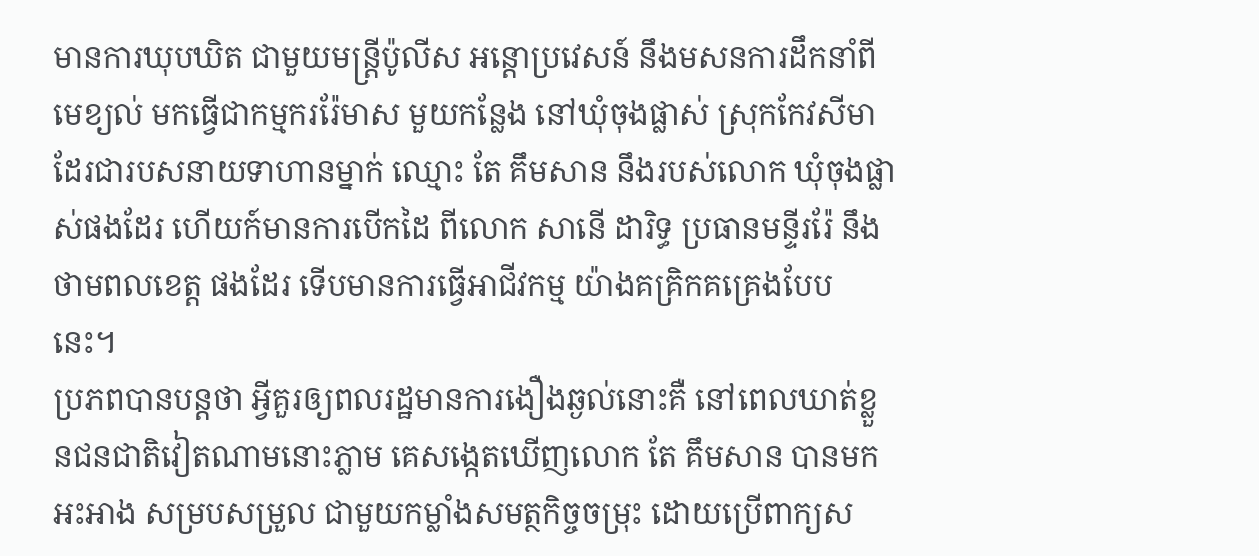មានការឃុបឃិត ជាមួយមន្ត្រីប៉ូលីស អន្តោប្រវេសន៍ នឹងមសនការដឹកនាំពីមេខ្យល់ មកធ្វើជាកម្មកររ៉ែមាស មួយកន្លែង នៅឃុំចុងផ្លាស់ ស្រុកកែវសីមា ដែរជារបសនាយទាហានម្នាក់ ឈ្មោះ តែ គឹមសាន នឹងរបស់លោក ឃុំចុងផ្លាស់ផងដែរ ហើយក៍មានការបើកដៃ ពីលោក សានើ ដារិទ្ធ ប្រធានមន្ទីររ៉ែ នឹងថាមពលខេត្ត ផងដែរ ទើបមានការធ្វើអាជីវកម្ម យ៉ាងគគ្រិកគគ្រេងបែបនេះ។
ប្រភពបានបន្តថា អ្វីគួរឲ្យពលរដ្ឋមានការងឿងឆ្ងល់នោះគឺ នៅពេលឃាត់ខ្លួនជនជាតិវៀតណាមនោះភ្លាម គេសង្កេតឃើញលោក តែ គឹមសាន បានមកអះអាង សម្របសម្រួល ជាមួយកម្លាំងសមត្ថកិច្ចចម្រុះ ដោយប្រើពាក្យស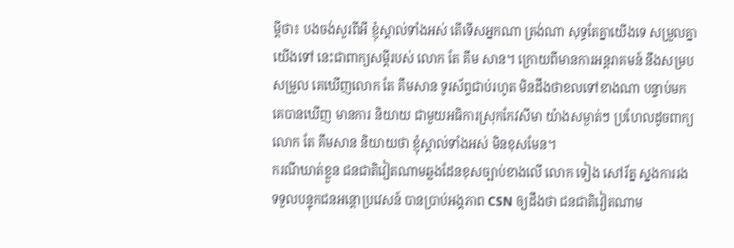ម្ដីថា៖ បងចង់សួរពីអី ខ្ញុំស្គាល់ទាំងអស់ តើទើសអ្នកណា ត្រង់ណា សុទ្ធតែគ្នាយើងទេ សម្រួលគ្នាយើងទៅ នេះជាពាក្យសម្ដីរបស់ លោក តែ គឹម សាន។ ក្រោយពីមានការអន្តរាគមន៍ នឹងសម្របសម្រួល គេឃើញលោក តែ គឹមសាន ទូរស័ព្ទជាប់រហូត មិនដឹងថាខលទៅខាងណា បន្ទាប់មក គេបានឃើញ មានការ និយាយ ជាមួយអធិការស្រុកកែវសីមា យ៉ាងសម្ងាត់ៗ ប្រហែលដូចពាក្យ លោក តែ គឹមសាន និយាយថា ខ្ញុំស្គាល់ទាំងអស់ មិនខុសមែន។
ករណីឃាត់ខ្លួន ជនជាតិវៀតណាមឆ្លងដែនខុសច្បាប់ខាងលើ លោក ទៀង សៅរ័ត្ន ស្នងការរង ទទួលបន្ទុកជនអន្តោប្រវេសន៍ បានប្រាប់អង្គភាព CSN ឲ្យដឹងថា ជនជាតិវៀតណាម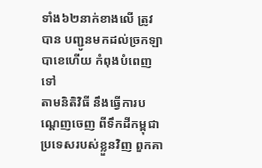ទាំង៦២នាក់ខាងលើ ត្រូវបាន បញ្ជូនមកដល់ច្រកឡាបាខេហើយ កំពុងបំពេញទៅ
តាមនិតិវិធី នឹងធ្វើការបណ្ដេញចេញ ពីទឹកដីកម្ពុជា ប្រទេសរបស់ខ្លួនវិញ ពួកគា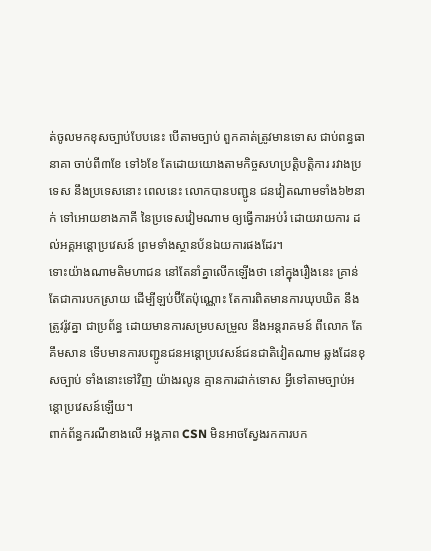ត់ចូលមកខុសច្បាប់បែបនេះ បើតាមច្បាប់ ពួកគាត់ត្រូវមានទោស ជាប់ពន្ធធានាគា ចាប់ពី៣ខែ ទៅ៦ខែ តែដោយយោងតាមកិច្ចសហប្រត្តិបត្តិការ រវាងប្រទេស នឹងប្រទេសនោះ ពេលនេះ លោកបានបញ្ជូន ជនវៀតណាមទាំង៦២នាក់ ទៅអោយខាងភាគី នៃប្រទេសវៀមណាម ឲ្យធ្វើការអប់រំ ដោយរាយការ ដល់អគ្គអន្តោប្រវេសន៍ ព្រមទាំងស្ថានប័នឯយការផងដែរ។
ទោះយ៉ាងណាមតិមហាជន នៅតែនាំគ្នាលើកឡើងថា នៅក្នុងរឿងនេះ គ្រាន់តែជាការបកស្រាយ ដើម្បីឡប់ប៊ីតែប៉ុណ្ណោះ តែការពិតមានការឃុបឃិត នឹងត្រូវរ៉ូវគ្នា ជាប្រព័ន្ធ ដោយមានការសម្របសម្រួល នឹងអន្តរាគមន៍ ពីលោក តែ គឹមសាន ទើបមានការបញ្ជូនជនអន្តោប្រវេសន៍ជនជាតិវៀតណាម ឆ្លងដែនខុសច្បាប់ ទាំងនោះទៅវិញ យ៉ាងរលូន គ្មានការដាក់ទោស អ្វីទៅតាមច្បាប់អន្តោប្រវេសន៍ឡើយ។
ពាក់ព័ន្ធករណីខាងលើ អង្គភាព CSN មិនអាចស្វែងរកការបក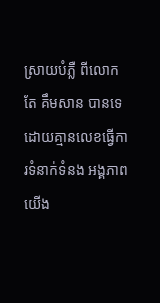ស្រាយបំភ្លឺ ពីលោក តែ គឹមសាន បានទេ ដោយគ្មានលេខធ្វើការទំនាក់ទំនង អង្គភាពយើង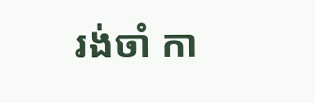រង់ចាំ កា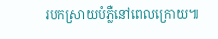របកស្រាយបំភ្លឺនៅពេលក្រោយ៕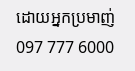ដោយអ្នកប្រមាញ់ 097 777 6000